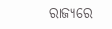ରାଜ୍ୟରେ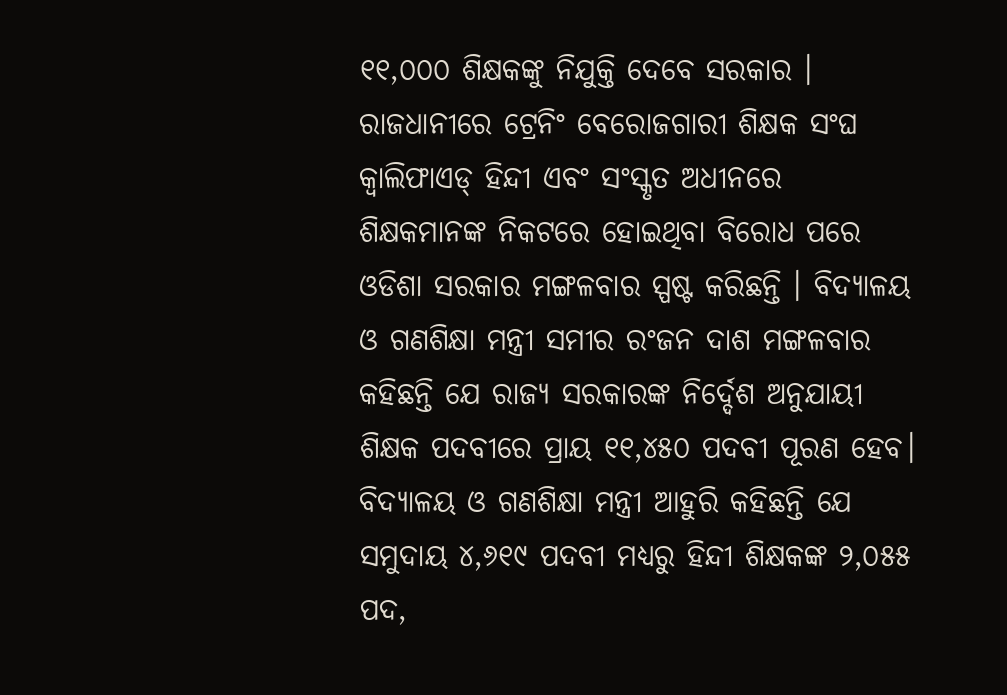୧୧,୦୦୦ ଶିକ୍ଷକଙ୍କୁ ନିଯୁକ୍ତି ଦେବେ ସରକାର । ରାଜଧାନୀରେ ଟ୍ରେନିଂ ବେରୋଜଗାରୀ ଶିକ୍ଷକ ସଂଘ କ୍ୱାଲିଫାଏଡ୍ ହିନ୍ଦୀ ଏବଂ ସଂସ୍କୃତ ଅଧୀନରେ ଶିକ୍ଷକମାନଙ୍କ ନିକଟରେ ହୋଇଥିବା ବିରୋଧ ପରେ ଓଡିଶା ସରକାର ମଙ୍ଗଳବାର ସ୍ପଷ୍ଟ କରିଛନ୍ତି । ବିଦ୍ୟାଳୟ ଓ ଗଣଶିକ୍ଷା ମନ୍ତ୍ରୀ ସମୀର ରଂଜନ ଦାଶ ମଙ୍ଗଳବାର କହିଛନ୍ତି ଯେ ରାଜ୍ୟ ସରକାରଙ୍କ ନିର୍ଦ୍ଦେଶ ଅନୁଯାୟୀ ଶିକ୍ଷକ ପଦବୀରେ ପ୍ରାୟ ୧୧,୪୫୦ ପଦବୀ ପୂରଣ ହେବ।
ବିଦ୍ୟାଳୟ ଓ ଗଣଶିକ୍ଷା ମନ୍ତ୍ରୀ ଆହୁରି କହିଛନ୍ତି ଯେ ସମୁଦାୟ ୪,୬୧୯ ପଦବୀ ମଧ୍ୟରୁ ହିନ୍ଦୀ ଶିକ୍ଷକଙ୍କ ୨,୦୫୫ ପଦ,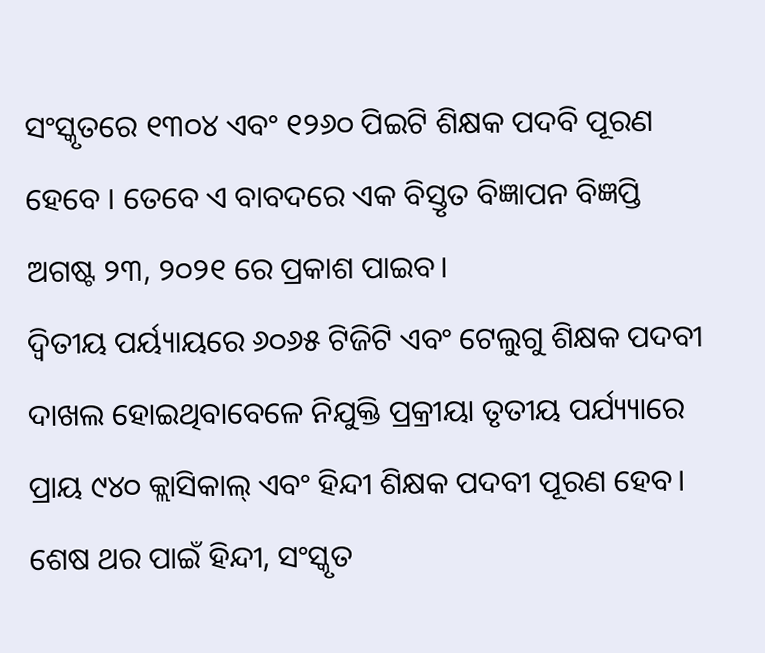ସଂସ୍କୃତରେ ୧୩୦୪ ଏବଂ ୧୨୬୦ ପିଇଟି ଶିକ୍ଷକ ପଦବି ପୂରଣ ହେବେ । ତେବେ ଏ ବାବଦରେ ଏକ ବିସ୍ତୃତ ବିଜ୍ଞାପନ ବିଜ୍ଞପ୍ତି ଅଗଷ୍ଟ ୨୩, ୨୦୨୧ ରେ ପ୍ରକାଶ ପାଇବ।
ଦ୍ୱିତୀୟ ପର୍ୟ୍ୟାୟରେ ୬୦୬୫ ଟିଜିଟି ଏବଂ ଟେଲୁଗୁ ଶିକ୍ଷକ ପଦବୀ ଦାଖଲ ହୋଇଥିବାବେଳେ ନିଯୁକ୍ତି ପ୍ରକ୍ରୀୟା ତୃତୀୟ ପର୍ଯ୍ୟ୍ୟାରେ ପ୍ରାୟ ୯୪୦ କ୍ଲାସିକାଲ୍ ଏବଂ ହିନ୍ଦୀ ଶିକ୍ଷକ ପଦବୀ ପୂରଣ ହେବ। ଶେଷ ଥର ପାଇଁ ହିନ୍ଦୀ, ସଂସ୍କୃତ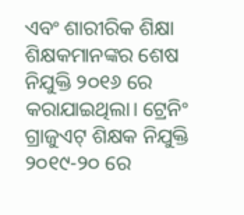ଏବଂ ଶାରୀରିକ ଶିକ୍ଷା ଶିକ୍ଷକମାନଙ୍କର ଶେଷ ନିଯୁକ୍ତି ୨୦୧୬ ରେ କରାଯାଇଥିଲା। ଟ୍ରେନିଂ ଗ୍ରାଜୁଏଟ୍ ଶିକ୍ଷକ ନିଯୁକ୍ତି ୨୦୧୯-୨୦ ରେ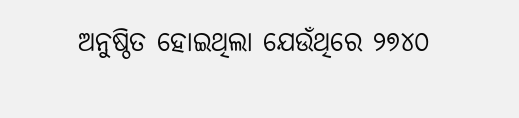ଅନୁଷ୍ଠିତ ହୋଇଥିଲା ଯେଉଁଥିରେ ୨୭୪୦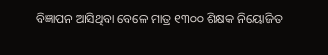ବିଜ୍ଞାପନ ଆସିଥିବା ବେଳେ ମାତ୍ର ୧୩୦୦ ଶିକ୍ଷକ ନିୟୋଜିତ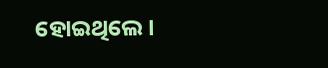ହୋଇଥିଲେ।